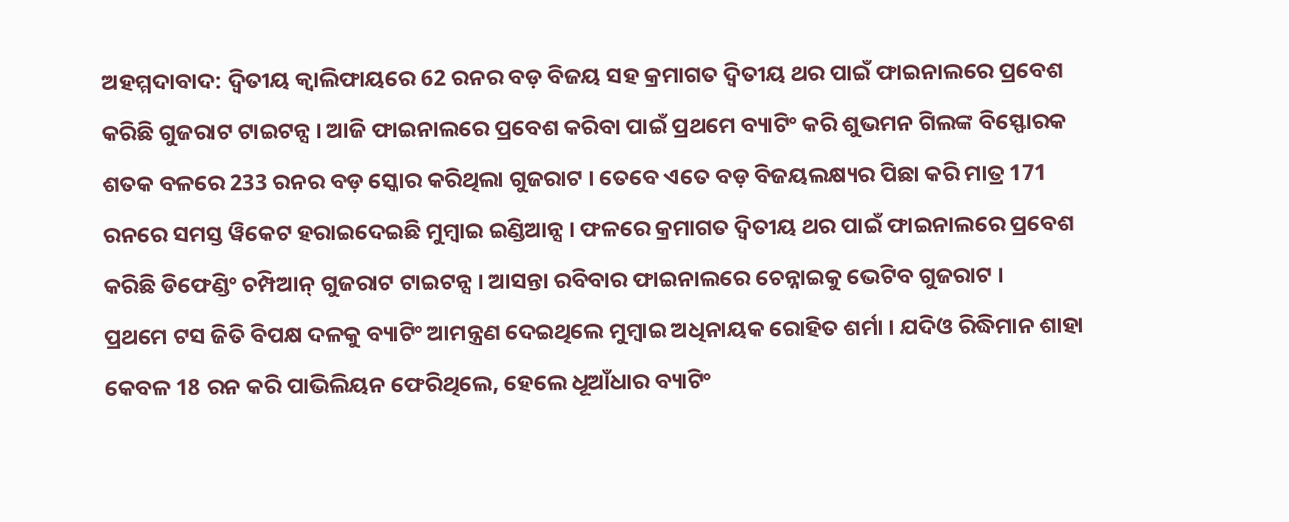ଅହମ୍ମଦାବାଦ: ଦ୍ବିତୀୟ କ୍ବାଲିଫାୟରେ 62 ରନର ବଡ଼ ବିଜୟ ସହ କ୍ରମାଗତ ଦ୍ବିତୀୟ ଥର ପାଇଁ ଫାଇନାଲରେ ପ୍ରବେଶ କରିଛି ଗୁଜରାଟ ଟାଇଟନ୍ସ । ଆଜି ଫାଇନାଲରେ ପ୍ରବେଶ କରିବା ପାଇଁ ପ୍ରଥମେ ବ୍ୟାଟିଂ କରି ଶୁଭମନ ଗିଲଙ୍କ ବିସ୍ଫୋରକ ଶତକ ବଳରେ 233 ରନର ବଡ଼ ସ୍କୋର କରିଥିଲା ଗୁଜରାଟ । ତେବେ ଏତେ ବଡ଼ ବିଜୟଲକ୍ଷ୍ୟର ପିଛା କରି ମାତ୍ର 171 ରନରେ ସମସ୍ତ ୱିକେଟ ହରାଇଦେଇଛି ମୁମ୍ବାଇ ଇଣ୍ଡିଆନ୍ସ । ଫଳରେ କ୍ରମାଗତ ଦ୍ବିତୀୟ ଥର ପାଇଁ ଫାଇନାଲରେ ପ୍ରବେଶ କରିଛି ଡିଫେଣ୍ଡିଂ ଚମ୍ପିଆନ୍ ଗୁଜରାଟ ଟାଇଟନ୍ସ । ଆସନ୍ତା ରବିବାର ଫାଇନାଲରେ ଚେନ୍ନାଇକୁ ଭେଟିବ ଗୁଜରାଟ ।
ପ୍ରଥମେ ଟସ ଜିତି ବିପକ୍ଷ ଦଳକୁ ବ୍ୟାଟିଂ ଆମନ୍ତ୍ରଣ ଦେଇଥିଲେ ମୁମ୍ବାଇ ଅଧିନାୟକ ରୋହିତ ଶର୍ମା । ଯଦିଓ ରିଦ୍ଧିମାନ ଶାହା କେବଳ 18 ରନ କରି ପାଭିଲିୟନ ଫେରିଥିଲେ, ହେଲେ ଧୂଆଁଧାର ବ୍ୟାଟିଂ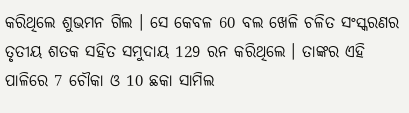କରିଥିଲେ ଶୁଭମନ ଗିଲ । ସେ କେବଳ 60 ବଲ ଖେଳି ଚଳିତ ସଂସ୍କରଣର ତୃତୀୟ ଶତକ ସହିତ ସମୁଦାୟ 129 ରନ କରିଥିଲେ । ତାଙ୍କର ଏହି ପାଳିରେ 7 ଚୌକା ଓ 10 ଛକା ସାମିଲ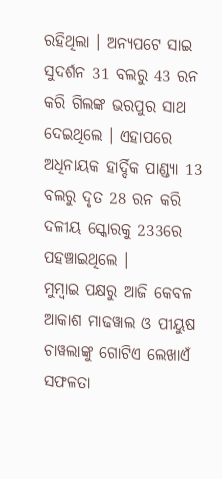ରହିଥିଲା । ଅନ୍ୟପଟେ ସାଇ ସୁଦର୍ଶନ 31 ବଲରୁ 43 ରନ କରି ଗିଲଙ୍କ ଭରପୁର ସାଥ ଦେଇଥିଲେ । ଏହାପରେ ଅଧିନାୟକ ହାର୍ଦ୍ଦିକ ପାଣ୍ଡ୍ୟା 13 ବଲରୁ ଦୃତ 28 ରନ କରି ଦଳୀୟ ସ୍କୋରକୁ 233ରେ ପହଞ୍ଚାଇଥିଲେ ।
ମୁମ୍ବାଇ ପକ୍ଷରୁ ଆଜି କେବଳ ଆକାଶ ମାଢୱାଲ ଓ ପୀୟୁଷ ଚାୱଲାଙ୍କୁ ଗୋଟିଏ ଲେଖାଏଁ ସଫଳତା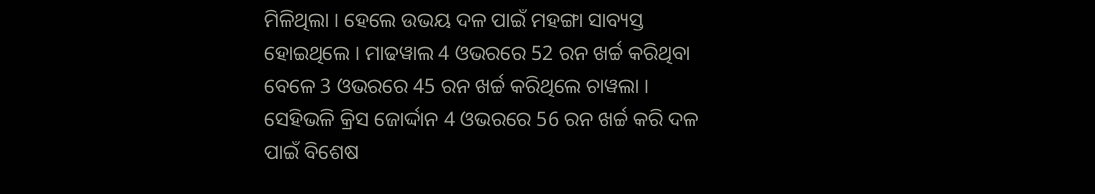ମିଳିଥିଲା । ହେଲେ ଉଭୟ ଦଳ ପାଇଁ ମହଙ୍ଗା ସାବ୍ୟସ୍ତ ହୋଇଥିଲେ । ମାଢୱାଲ 4 ଓଭରରେ 52 ରନ ଖର୍ଚ୍ଚ କରିଥିବା ବେଳେ 3 ଓଭରରେ 45 ରନ ଖର୍ଚ୍ଚ କରିଥିଲେ ଚାୱଲା । ସେହିଭଳି କ୍ରିସ ଜୋର୍ଦ୍ଦାନ 4 ଓଭରରେ 56 ରନ ଖର୍ଚ୍ଚ କରି ଦଳ ପାଇଁ ବିଶେଷ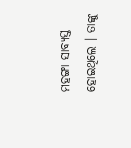ମହଙ୍ଗା ସାବ୍ୟସ୍ତ ହୋଇଥିଲେ । ତାଙ୍କୁ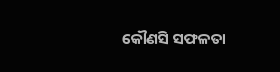କୌଣସି ସଫଳତା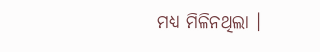ମଧ୍ୟ ମିଳିନଥିଲା ।